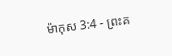ម៉ាកុស 3:4 - ព្រះគ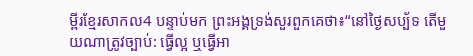ម្ពីរខ្មែរសាកល4 បន្ទាប់មក ព្រះអង្គទ្រង់សួរពួកគេថា៖“នៅថ្ងៃសប្ប័ទ តើមួយណាត្រូវច្បាប់: ធ្វើល្អ ឬធ្វើអា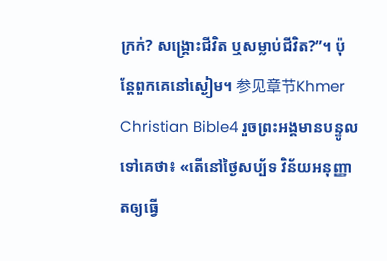ក្រក់? សង្គ្រោះជីវិត ឬសម្លាប់ជីវិត?”។ ប៉ុន្តែពួកគេនៅស្ងៀម។ 参见章节Khmer Christian Bible4 រួចព្រះអង្គមានបន្ទូលទៅគេថា៖ «តើនៅថ្ងៃសប្ប័ទ វិន័យអនុញ្ញាតឲ្យធ្វើ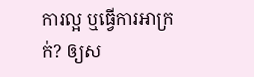ការល្អ ឬធ្វើការអាក្រក់? ឲ្យស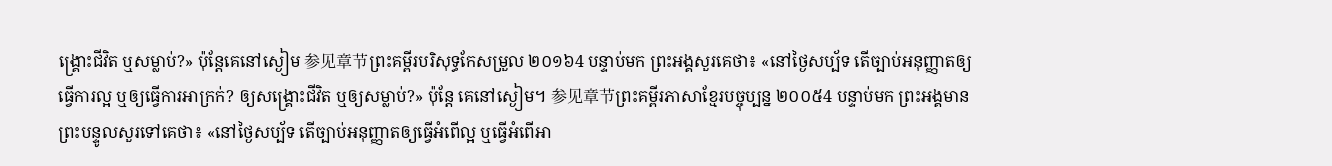ង្គ្រោះជីវិត ឬសម្លាប់?» ប៉ុន្ដែគេនៅស្ងៀម 参见章节ព្រះគម្ពីរបរិសុទ្ធកែសម្រួល ២០១៦4 បន្ទាប់មក ព្រះអង្គសួរគេថា៖ «នៅថ្ងៃសប្ប័ទ តើច្បាប់អនុញ្ញាតឲ្យធ្វើការល្អ ឬឲ្យធ្វើការអាក្រក់? ឲ្យសង្គ្រោះជីវិត ឬឲ្យសម្លាប់?» ប៉ុន្តែ គេនៅស្ងៀម។ 参见章节ព្រះគម្ពីរភាសាខ្មែរបច្ចុប្បន្ន ២០០៥4 បន្ទាប់មក ព្រះអង្គមានព្រះបន្ទូលសួរទៅគេថា៖ «នៅថ្ងៃសប្ប័ទ តើច្បាប់អនុញ្ញាតឲ្យធ្វើអំពើល្អ ឬធ្វើអំពើអា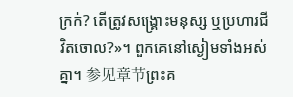ក្រក់? តើត្រូវសង្គ្រោះមនុស្ស ឬប្រហារជីវិតចោល?»។ ពួកគេនៅស្ងៀមទាំងអស់គ្នា។ 参见章节ព្រះគ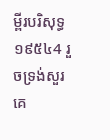ម្ពីរបរិសុទ្ធ ១៩៥៤4 រួចទ្រង់សួរគេ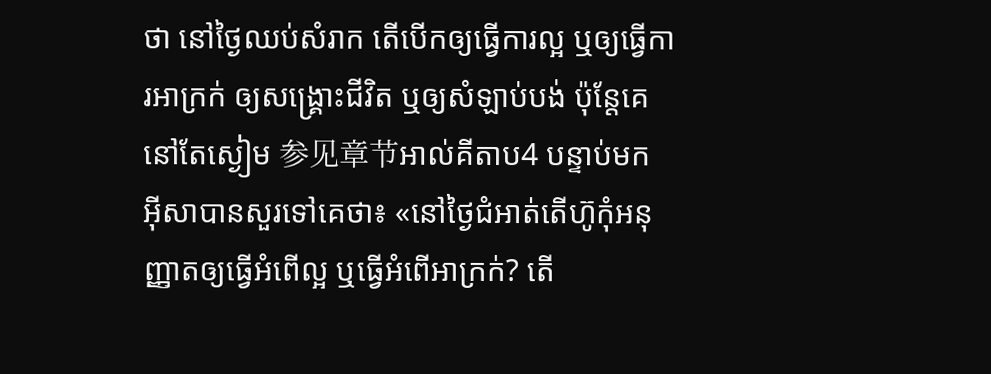ថា នៅថ្ងៃឈប់សំរាក តើបើកឲ្យធ្វើការល្អ ឬឲ្យធ្វើការអាក្រក់ ឲ្យសង្គ្រោះជីវិត ឬឲ្យសំឡាប់បង់ ប៉ុន្តែគេនៅតែស្ងៀម 参见章节អាល់គីតាប4 បន្ទាប់មក អ៊ីសាបានសួរទៅគេថា៖ «នៅថ្ងៃជំអាត់តើហ៊ូកុំអនុញ្ញាតឲ្យធ្វើអំពើល្អ ឬធ្វើអំពើអាក្រក់? តើ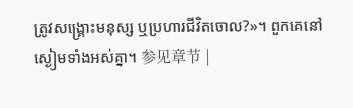ត្រូវសង្គ្រោះមនុស្ស ឬប្រហារជីវិតចោល?»។ ពួកគេនៅស្ងៀមទាំងអស់គ្នា។ 参见章节 |